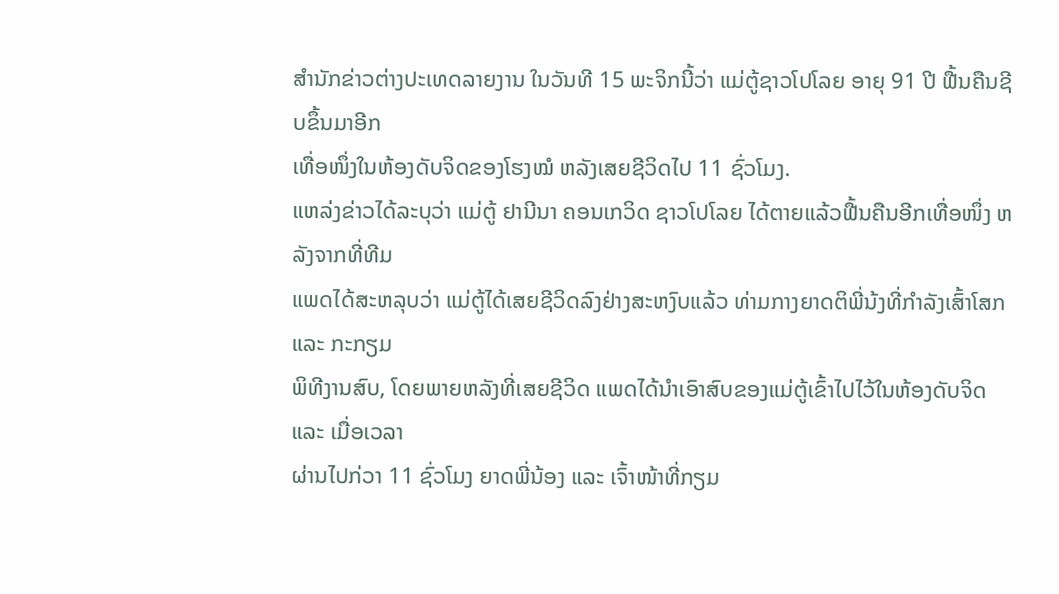ສຳນັກຂ່າວຕ່າງປະເທດລາຍງານ ໃນວັນທີ 15 ພະຈິກນີ້ວ່າ ແມ່ຕູ້ຊາວໂປໂລຍ ອາຍຸ 91 ປີ ຟື້ນຄືນຊີບຂຶ້ນມາອີກ
ເທື່ອໜຶ່ງໃນຫ້ອງດັບຈິດຂອງໂຮງໝໍ ຫລັງເສຍຊີວິດໄປ 11 ຊົ່ວໂມງ.
ແຫລ່ງຂ່າວໄດ້ລະບຸວ່າ ແມ່ຕູ້ ຢານີນາ ຄອນເກວິດ ຊາວໂປໂລຍ ໄດ້ຕາຍແລ້ວຟື້ນຄືນອີກເທື່ອໜຶ່ງ ຫລັງຈາກທີ່ທີມ
ແພດໄດ້ສະຫລຸບວ່າ ແມ່ຕູ້ໄດ້ເສຍຊີວິດລົງຢ່າງສະຫງົບແລ້ວ ທ່າມກາງຍາດຕິພີ່ນ້ງທີ່ກຳລັງເສົ້າໂສກ ແລະ ກະກຽມ
ພິທີງານສົບ, ໂດຍພາຍຫລັງທີ່ເສຍຊີວິດ ແພດໄດ້ນຳເອົາສົບຂອງແມ່ຕູ້ເຂົ້າໄປໄວ້ໃນຫ້ອງດັບຈິດ ແລະ ເມື່ອເວລາ
ຜ່ານໄປກ່ວາ 11 ຊົ່ວໂມງ ຍາດພີ່ນ້ອງ ແລະ ເຈົ້າໜ້າທີ່ກຽມ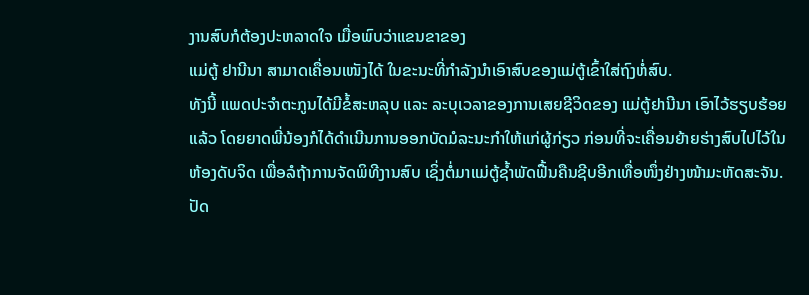ງານສົບກໍຕ້ອງປະຫລາດໃຈ ເມື່ອພົບວ່າແຂນຂາຂອງ
ແມ່ຕູ້ ຢານີນາ ສາມາດເຄື່ອນເໜັງໄດ້ ໃນຂະນະທີ່ກຳລັງນຳເອົາສົບຂອງແມ່ຕູ້ເຂົ້າໃສ່ຖົງຫໍ່ສົບ.
ທັງນີ້ ແພດປະຈຳຕະກູນໄດ້ມີຂໍ້ສະຫລຸບ ແລະ ລະບຸເວລາຂອງການເສຍຊີວິດຂອງ ແມ່ຕູ້ຢານີນາ ເອົາໄວ້ຮຽບຮ້ອຍ
ແລ້ວ ໂດຍຍາດພີ່ນ້ອງກໍໄດ້ດຳເນີນການອອກບັດມໍລະນະກຳໃຫ້ແກ່ຜູ້ກ່ຽວ ກ່ອນທີ່ຈະເຄື່ອນຍ້າຍຮ່າງສົບໄປໄວ້ໃນ
ຫ້ອງດັບຈິດ ເພື່ອລໍຖ້າການຈັດພິທີງານສົບ ເຊິ່ງຕໍ່ມາແມ່ຕູ້ຊ້ຳພັດຟື້ນຄືນຊີບອີກເທື່ອໜຶ່ງຢ່າງໜ້າມະຫັດສະຈັນ.
ປັດ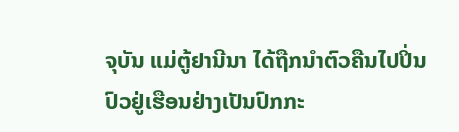ຈຸບັນ ແມ່ຕູ້ຢານີນາ ໄດ້ຖືກນຳຕົວຄືນໄປປິ່ນປົວຢູ່ເຮືອນຢ່າງເປັນປົກກະ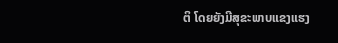ຕິ ໂດຍຍັງມີສຸຂະພາບແຂງແຮງ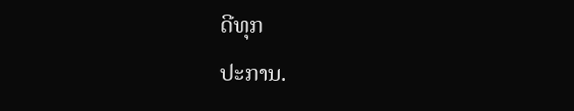ດີທຸກ
ປະການ.